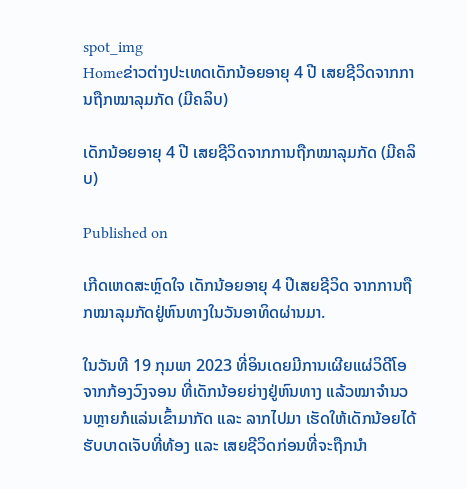spot_img
Homeຂ່າວຕ່າງປະເທດເດັກນ້ອຍອາຍຸ 4 ປີ ເສຍຊີວິດຈາກການຖືກໝາລຸມກັດ (ມີຄລິບ)

ເດັກນ້ອຍອາຍຸ 4 ປີ ເສຍຊີວິດຈາກການຖືກໝາລຸມກັດ (ມີຄລິບ)

Published on

ເກີດເຫດສະຫຼົດໃຈ ເດັກນ້ອຍອາຍຸ 4 ປີເສຍຊີວິດ ຈາກການຖືກໝາລຸມກັດຢູ່ຫົນທາງໃນວັນອາທິດຜ່ານມາ.

ໃນວັນທີ 19 ກຸມພາ 2023 ທີ່ອິນເດຍມີການເຜີຍແຜ່ວິດີໂອຈາກກ້ອງວົງຈອນ ທີ່ເດັກນ້ອຍຍ່າງຢູ່ຫົນທາງ ແລ້ວໝາຈຳນວນຫຼາຍກໍແລ່ນເຂົ້າມາກັດ ແລະ ລາກໄປມາ ເຮັດໃຫ້ເດັກນ້ອຍໄດ້ຮັບບາດເຈັບທີ່ທ້ອງ ແລະ ເສຍຊີວິດກ່ອນທີ່ຈະຖືກນຳ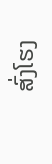ສົ່ງໂຮງ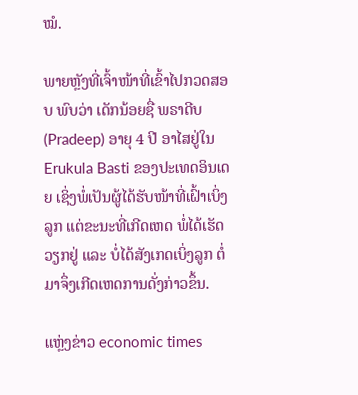ໝໍ.

ພາຍຫຼັງທີ່ເຈົ້າໜ້າທີ່ເຂົ້າໄປກວດສອບ ພົບວ່າ ເດັກນ້ອຍຊື່ ພຣາດີບ (Pradeep) ອາຍຸ 4 ປີ ອາໄສຢູ່ໃນ Erukula Basti ຂອງປະເທດອິນເດຍ ເຊິ່ງພໍ່ເປັນຜູ້ໄດ້ຮັບໜ້າທີ່ເຝົ້າເບິ່ງລູກ ແຕ່ຂະນະທີ່ເກີດເຫດ ພໍ່ໄດ້ເຮັດວຽກຢູ່ ແລະ ບໍ່ໄດ້ສັງເກດເບິ່ງລູກ ຕໍ່ມາຈຶ່ງເກີດເຫດການດັ່ງກ່າວຂຶ້ນ.

ແຫຼ່ງຂ່າວ economic times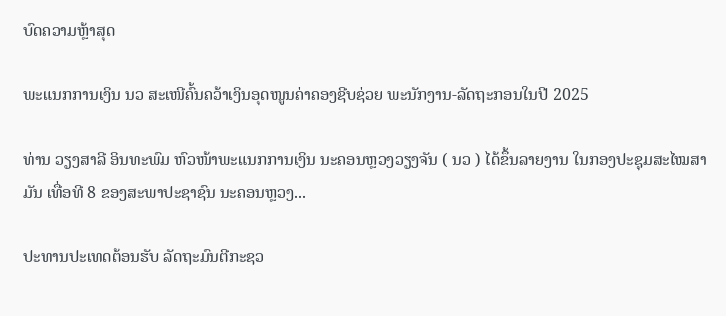ບົດຄວາມຫຼ້າສຸດ

ພະແນກການເງິນ ນວ ສະເໜີຄົ້ນຄວ້າເງິນອຸດໜູນຄ່າຄອງຊີບຊ່ວຍ ພະນັກງານ-ລັດຖະກອນໃນປີ 2025

ທ່ານ ວຽງສາລີ ອິນທະພົມ ຫົວໜ້າພະແນກການເງິນ ນະຄອນຫຼວງວຽງຈັນ ( ນວ ) ໄດ້ຂຶ້ນລາຍງານ ໃນກອງປະຊຸມສະໄໝສາມັນ ເທື່ອທີ 8 ຂອງສະພາປະຊາຊົນ ນະຄອນຫຼວງ...

ປະທານປະເທດຕ້ອນຮັບ ລັດຖະມົນຕີກະຊວ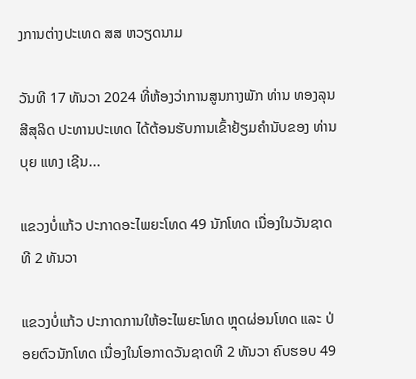ງການຕ່າງປະເທດ ສສ ຫວຽດນາມ

ວັນທີ 17 ທັນວາ 2024 ທີ່ຫ້ອງວ່າການສູນກາງພັກ ທ່ານ ທອງລຸນ ສີສຸລິດ ປະທານປະເທດ ໄດ້ຕ້ອນຮັບການເຂົ້າຢ້ຽມຄຳນັບຂອງ ທ່ານ ບຸຍ ແທງ ເຊີນ...

ແຂວງບໍ່ແກ້ວ ປະກາດອະໄພຍະໂທດ 49 ນັກໂທດ ເນື່ອງໃນວັນຊາດທີ 2 ທັນວາ

ແຂວງບໍ່ແກ້ວ ປະກາດການໃຫ້ອະໄພຍະໂທດ ຫຼຸດຜ່ອນໂທດ ແລະ ປ່ອຍຕົວນັກໂທດ ເນື່ອງໃນໂອກາດວັນຊາດທີ 2 ທັນວາ ຄົບຮອບ 49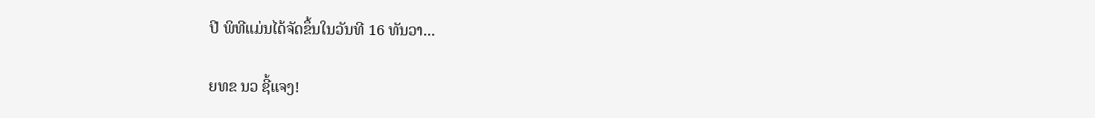ປີ ພິທີແມ່ນໄດ້ຈັດຂຶ້ນໃນວັນທີ 16 ທັນວາ...

ຍທຂ ນວ ຊີ້ແຈງ!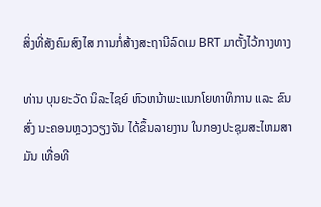ສິ່ງທີ່ສັງຄົມສົງໄສ ການກໍ່ສ້າງສະຖານີລົດເມ BRT ມາຕັ້ງໄວ້ກາງທາງ

ທ່ານ ບຸນຍະວັດ ນິລະໄຊຍ໌ ຫົວຫນ້າພະແນກໂຍທາທິການ ແລະ ຂົນສົ່ງ ນະຄອນຫຼວງວຽງຈັນ ໄດ້ຂຶ້ນລາຍງານ ໃນກອງປະຊຸມສະໄຫມສາມັນ ເທື່ອທີ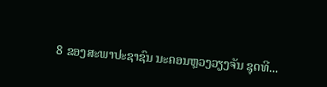8 ຂອງສະພາປະຊາຊົນ ນະຄອນຫຼວງວຽງຈັນ ຊຸດທີ...